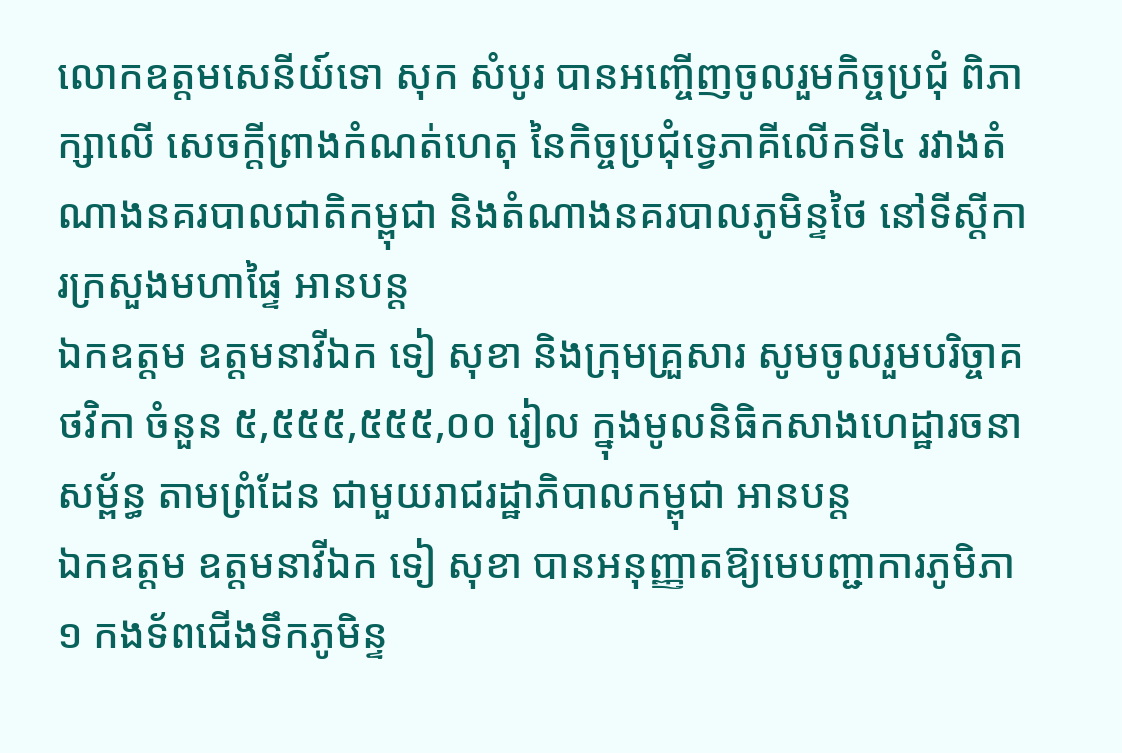លោកឧត្តមសេនីយ៍ទោ សុក សំបូរ បានអញ្ចើញចូលរួមកិច្ចប្រជុំ ពិភាក្សាលើ សេចក្តីព្រាងកំណត់ហេតុ នៃកិច្ចប្រជុំទ្វេភាគីលើកទី៤ រវាងតំណាងនគរបាលជាតិកម្ពុជា និងតំណាងនគរបាលភូមិន្ទថៃ នៅទីស្តីការក្រសួងមហាផ្ទៃ អានបន្ត
ឯកឧត្តម ឧត្តមនាវីឯក ទៀ សុខា និងក្រុមគ្រួសារ សូមចូលរួមបរិច្ចាគថវិកា ចំនួន ៥,៥៥៥,៥៥៥,០០ រៀល ក្នុងមូលនិធិកសាងហេដ្ឋារចនាសម្ព័ន្ធ តាមព្រំដែន ជាមួយរាជរដ្ឋាភិបាលកម្ពុជា អានបន្ត
ឯកឧត្តម ឧត្តមនាវីឯក ទៀ សុខា បានអនុញ្ញាតឱ្យមេបញ្ជាការភូមិភា១ កងទ័ពជើងទឹកភូមិន្ទ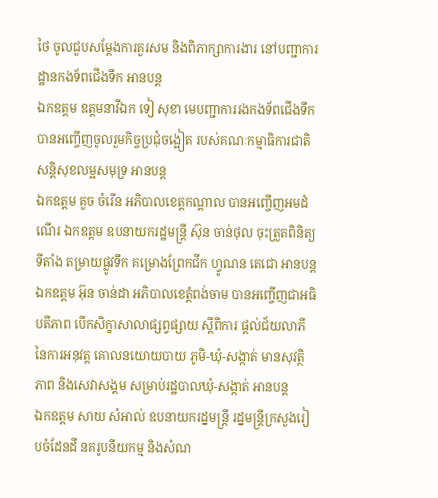ថៃ ចូលជួបសម្តែងការគួរសម និងពិភាក្សាការងារ នៅបញ្ជាការដ្ឋានកងទ័ពជើងទឹក អានបន្ត
ឯកឧត្តម ឧត្តមនាវីឯក ទៀ សុខា មេបញ្ជាការរងកងទ័ពជើងទឹក បានអញ្ចើញចូលរួមកិច្ចប្រជុំចង្អៀត របស់គណៈកម្មាធិការជាតិ សន្តិសុខលម្អសមុទ្រ អានបន្ត
ឯកឧត្ដម គួច ចំរើន អភិបាលខេត្តកណ្ដាល បានអញ្ចើញអមដំណើរ ឯកឧត្តម ឧបនាយករដ្ឋមន្ត្រី ស៊ុន ចាន់ថុល ចុះត្រួតពិនិត្យទីតាំង តម្រាយផ្លូវទឹក គម្រោងព្រែកជីក ហ្វូណន តេជោ អានបន្ត
ឯកឧត្តម អ៊ុន ចាន់ដា អភិបាលខេត្តំពង់ចាម បានអញ្ចើញជាអធិបតីភាព បើកសិក្ខាសាលាផ្សព្វផ្សាយ ស្តីពីការ ផ្តល់ជ័យលាភី នៃការអនុវត្ត គោលនយោយបាយ ភូមិ-ឃុំ-សង្កាត់ មានសុវត្ថិភាព និងសេវាសង្គម សម្រាប់រដ្ឋបាលឃុំ-សង្កាត់ អានបន្ត
ឯកឧត្តម សាយ សំអាល់ ឧបនាយករដ្នមន្ត្រី រដ្នមន្ត្រីក្រសួងរៀបចំដែនដី នគរូបនីយកម្ម និងសំណ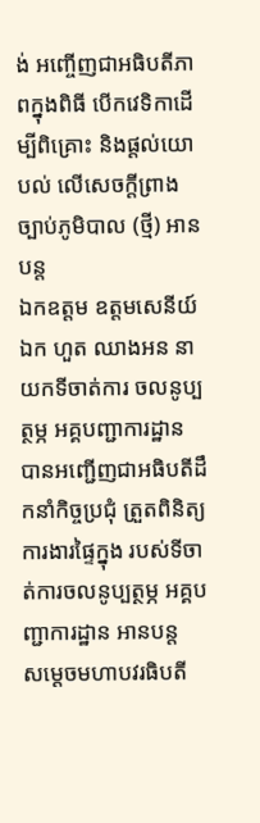ង់ អញ្ចើញជាអធិបតីភាពក្នុងពិធី បើកវេទិកាដើម្បីពិគ្រោះ និងផ្តល់យោបល់ លើសេចក្តីព្រាងច្បាប់ភូមិបាល (ថ្មី) អានបន្ត
ឯកឧត្តម ឧត្ដមសេនីយ៍ឯក ហួត ឈាងអន នាយកទីចាត់ការ ចលនូប្បត្ថម្ភ អគ្គបញ្ជាការដ្ឋាន បានអញ្ជើញជាអធិបតីដឹកនាំកិច្ចប្រជុំ ត្រួតពិនិត្យការងារផ្ទៃក្នុង របស់ទីចាត់ការចលនូប្បត្ថម្ភ អគ្គបញ្ជាការដ្ឋាន អានបន្ត
សម្ដេចមហាបវរធិបតី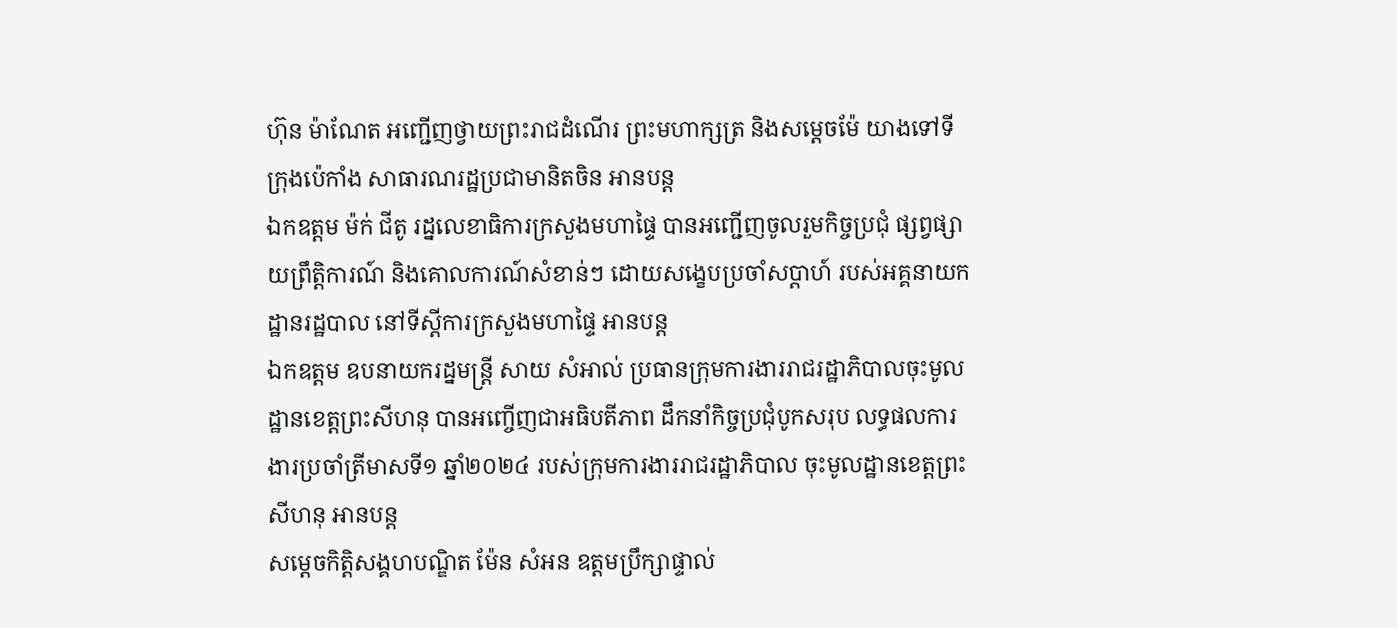ហ៊ុន ម៉ាណែត អញ្ជើញថ្វាយព្រះរាជដំណើរ ព្រះមហាក្សត្រ និងសម្ដេចម៉ែ យាងទៅទីក្រុងប៉េកាំង សាធារណរដ្ឋប្រជាមានិតចិន អានបន្ត
ឯកឧត្តម ម៉ក់ ជីតូ រដ្នលេខាធិការក្រសួងមហាផ្ទៃ បានអញ្ជើញចូលរួមកិច្ចប្រជុំ ផ្សព្វផ្សាយព្រឹត្តិការណ៍ និងគោលការណ៍សំខាន់ៗ ដោយសង្ខេបប្រចាំសប្តាហ៍ របស់អគ្គនាយកដ្ឋានរដ្ឋបាល នៅទីស្តីការក្រសួងមហាផ្ទៃ អានបន្ត
ឯកឧត្តម ឧបនាយករដ្នមន្ត្រី សាយ សំអាល់ ប្រធានក្រុមការងាររាជរដ្ឋាភិបាលចុះមូលដ្ឋានខេត្តព្រះសីហនុ បានអញ្ចើញជាអធិបតីភាព ដឹកនាំកិច្ចប្រជុំបូកសរុប លទ្ធផលការងារប្រចាំត្រីមាសទី១ ឆ្នាំ២០២៤ របស់ក្រុមការងាររាជរដ្ឋាភិបាល ចុះមូលដ្ឋានខេត្តព្រះសីហនុ អានបន្ត
សម្ដេចកិត្តិសង្គហបណ្ឌិត ម៉ែន សំអន ឧត្តមប្រឹក្សាផ្ទាល់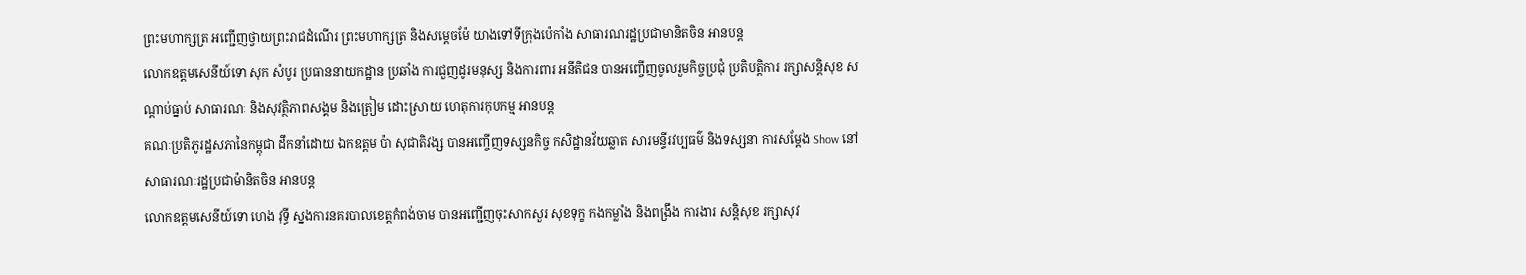ព្រះមហាក្សត្រ អញ្ជើញថ្វាយព្រះរាជដំណើរ ព្រះមហាក្សត្រ និងសម្ដេចម៉ែ យាងទៅទីក្រុងប៉េកាំង សាធារណរដ្ឋប្រជាមានិតចិន អានបន្ត
លោកឧត្តមសេនីយ៍ទោ សុក សំបូរ ប្រធាននាយកដ្ឋាន ប្រឆាំង ការជួញដូរមនុស្ស និងការពារ អនីតិជន បានអញ្ចើញចូលរួមកិច្ចប្រជុំ ប្រតិបត្តិការ រក្សាសន្តិសុខ សណ្តាប់ធ្នាប់ សាធារណៈ និងសុវត្ថិភាពសង្គម និងត្រៀម ដោះស្រាយ ហេតុការកុបកម្ម អានបន្ត
គណៈប្រតិភូរដ្ឋសភានៃកម្ពុជា ដឹកនាំដោយ ឯកឧត្តម ប៉ា សុជាតិវង្ស បានអញ្ចើញទស្សនកិច្ច កសិដ្ឋានវ័យឆ្លាត សារមន្ទីរវប្បធម៌ និងទស្សនា ការសម្តែង Show នៅសាធារណៈរដ្ឋប្រជាម៉ានិតចិន អានបន្ត
លោកឧត្តមសេនីយ៍ទោ ហេង វុទ្ធី ស្នងការនគរបាលខេត្តកំពង់ចាម បានអញ្ជើញចុះសាកសួរ សុខទុក្ខ កងកម្លាំង និងពង្រឹង ការងារ សន្តិសុខ រក្សាសុវ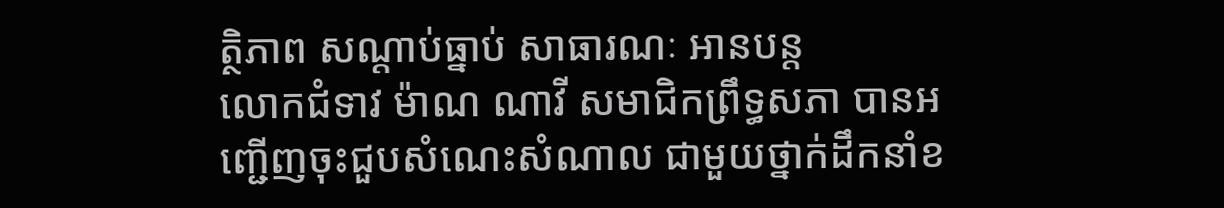ត្ថិភាព សណ្តាប់ធ្នាប់ សាធារណៈ អានបន្ត
លោកជំទាវ ម៉ាណ ណាវី សមាជិកព្រឹទ្ធសភា បានអញ្ជើញចុះជួបសំណេះសំណាល ជាមួយថ្នាក់ដឹកនាំខ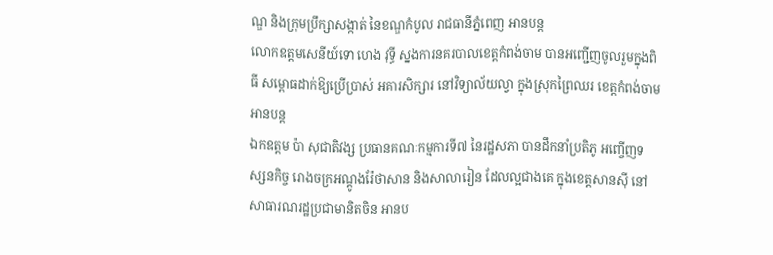ណ្ឌ និងក្រុមប្រឹក្សាសង្កាត់ នៃខណ្ឌកំបូល រាជធានីភ្នំពេញ អានបន្ត
លោកឧត្តមសេនីយ៍ទោ ហេង វុទ្ធី ស្នងការនគរបាលខេត្តកំពង់ចាម បានអញ្ជើញចូលរួមក្នុងពិធី សម្ពោធដាក់ឱ្យប្រើប្រាស់ អគារសិក្សារ នៅវិទ្យាល័យល្វា ក្នុងស្រុកព្រៃឈរ ខេត្តកំពង់ចាម អានបន្ត
ឯកឧត្តម ប៉ា សុជាតិវង្ស ប្រធានគណៈកម្មការទី៧ នៃរដ្ឋសភា បានដឹកនាំប្រតិភូ អញ្ចើញទស្សនកិច្ច រោងចក្រអណ្តូងរ៉ែថាសាន និងសាលារៀន ដែលល្អជាងគេ ក្នុងខេត្តសានស៊ី នៅសាធារណរដ្ឋប្រជាមានិតចិន អានប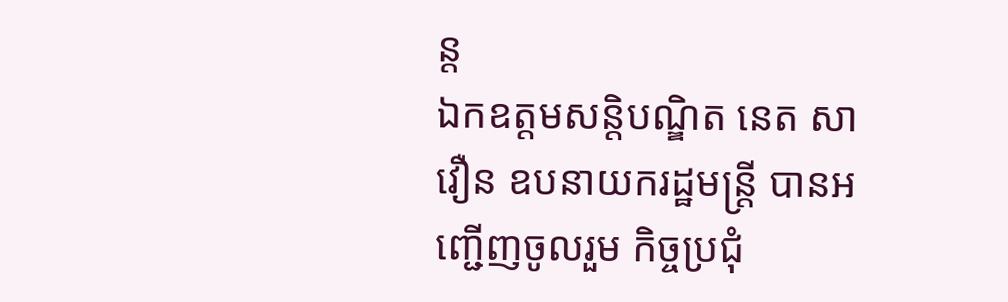ន្ត
ឯកឧត្តមសន្តិបណ្ឌិត នេត សាវឿន ឧបនាយករដ្ឋមន្រ្តី បានអញ្ជើញចូលរួម កិច្ចប្រជុំ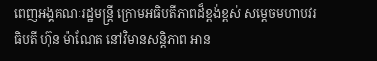ពេញអង្គគណៈរដ្ឋមន្រ្តី ក្រោមអធិបតីភាពដ៏ខ្ពង់ខ្ពស់ សម្តេចមហាបវរធិបតី ហ៊ុន ម៉ាណែត នៅវិមានសន្តិភាព អាន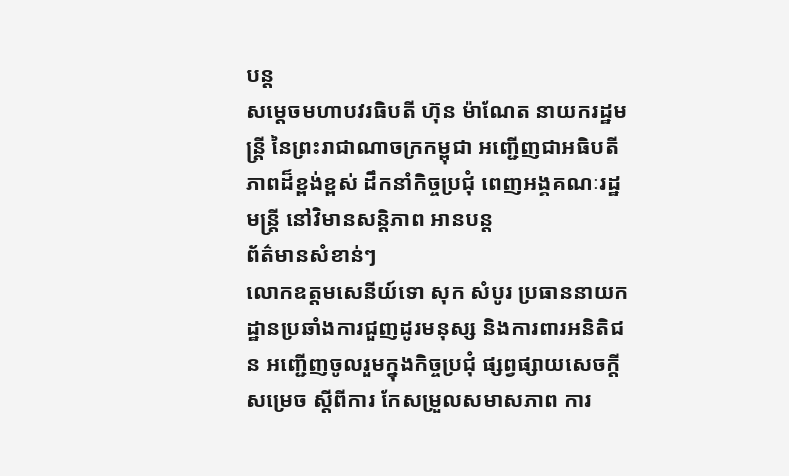បន្ត
សម្តេចមហាបវរធិបតី ហ៊ុន ម៉ាណែត នាយករដ្ឋមន្រ្តី នៃព្រះរាជាណាចក្រកម្ពុជា អញ្ជើញជាអធិបតីភាពដ៏ខ្ពង់ខ្ពស់ ដឹកនាំកិច្ចប្រជុំ ពេញអង្គគណៈរដ្ឋមន្រ្តី នៅវិមានសន្តិភាព អានបន្ត
ព័ត៌មានសំខាន់ៗ
លោកឧត្តមសេនីយ៍ទោ សុក សំបូរ ប្រធាននាយកដ្ឋានប្រឆាំងការជួញដូរមនុស្ស និងការពារអនិតិជន អញ្ជើញចូលរួមក្នុងកិច្ចប្រជុំ ផ្សព្វផ្សាយសេចក្តីសម្រេច ស្តីពីការ កែសម្រួលសមាសភាព ការ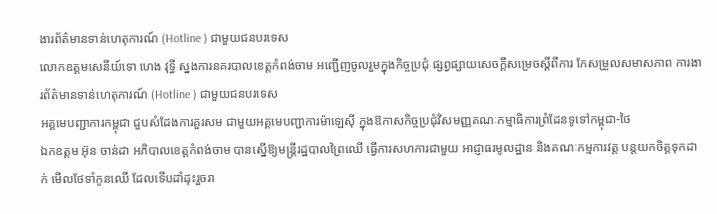ងារព័ត៌មានទាន់ហេតុការណ៍ (Hotline ) ជាមួយជនបរទេស
លោកឧត្តមសេនីយ៍ទោ ហេង វុទ្ធី ស្នងការនគរបាលខេត្តកំពង់ចាម អញ្ជើញចូលរួមក្នុងកិច្ចប្រជុំ ផ្សព្វផ្សាយសេចក្តីសម្រេចស្តីពីការ កែសម្រួលសមាសភាព ការងារព័ត៌មានទាន់ហេតុការណ៍ (Hotline ) ជាមួយជនបរទេស
អគ្គមេបញ្ជាការកម្ពុជា ជួបសំដែងការគួរសម ជាមួយអគ្គមេបញ្ជាការម៉ាឡេសុី ក្នុងឱកាសកិច្ចប្រជុំវិសមញ្ញគណៈកម្មាធិការព្រំដែនទូទៅកម្ពុជា-ថៃ
ឯកឧត្តម អ៊ុន ចាន់ដា អភិបាលខេត្តកំពង់ចាម បានស្នើឱ្យមន្ត្រីរដ្ឋបាលព្រៃឈើ ធ្វើការសហការជាមួយ អាជ្ញាធរមូលដ្ឋាន និងគណៈកម្មការវត្ត បន្តយកចិត្តទុកដាក់ មើលថែទាំកូនឈើ ដែលទើបដាំដុះរួចរា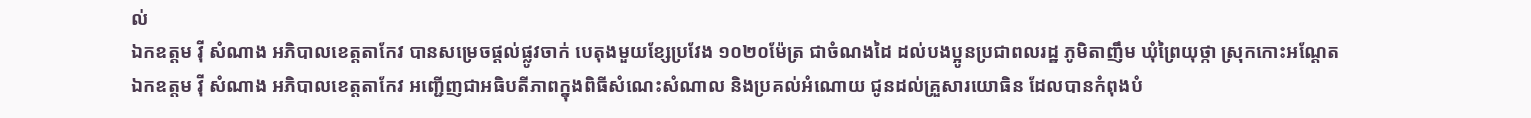ល់
ឯកឧត្តម វ៉ី សំណាង អភិបាលខេត្តតាកែវ បានសម្រេចផ្ដល់ផ្លូវចាក់ បេតុងមួយខ្សែប្រវែង ១០២០ម៉ែត្រ ជាចំណងដៃ ដល់បងប្អូនប្រជាពលរដ្ឋ ភូមិតាញឹម ឃុំព្រៃយុថ្កា ស្រុកកោះអណ្ដែត
ឯកឧត្តម វ៉ី សំណាង អភិបាលខេត្តតាកែវ អញ្ជេីញជាអធិបតីភាពក្នុងពិធីសំណេះសំណាល និងប្រគល់អំណោយ ជូនដល់គ្រួសារយោធិន ដែលបានកំពុងបំ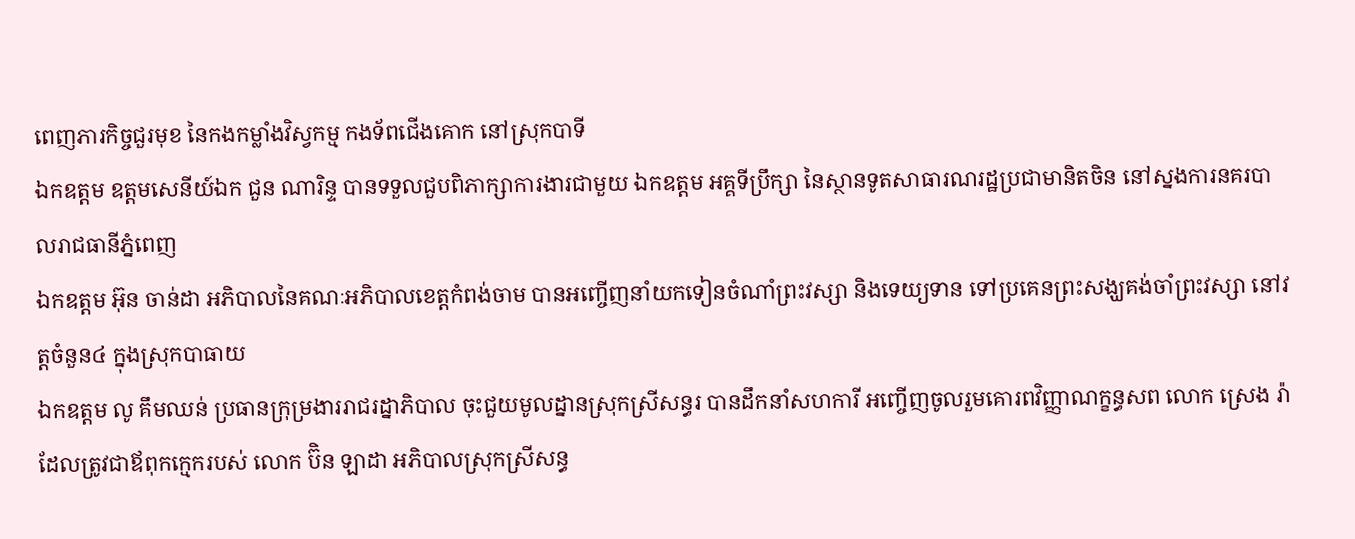ពេញភារកិច្ចជួរមុខ នៃកងកម្លាំងវិស្វកម្ម កងទ័ពជេីងគោក នៅស្រុកបាទី
ឯកឧត្តម ឧត្តមសេនីយ៍ឯក ជួន ណារិន្ទ បានទទួលជួបពិភាក្សាការងារជាមួយ ឯកឧត្តម អគ្គទីប្រឹក្សា នៃស្ថានទូតសាធារណរដ្ឋប្រជាមានិតចិន នៅស្នងការនគរបាលរាជធានីភ្នំពេញ
ឯកឧត្តម អ៊ុន ចាន់ដា អភិបាលនៃគណៈអភិបាលខេត្តកំពង់ចាម បានអញ្ចើញនាំយកទៀនចំណាំព្រះវស្សា និងទេយ្យទាន ទៅប្រគេនព្រះសង្ឃគង់ចាំព្រះវស្សា នៅវត្តចំនួន៤ ក្នុងស្រុកបាធាយ
ឯកឧត្តម លូ គឹមឈន់ ប្រធានក្រុម្រងាររាជរដ្នាភិបាល ចុះជួយមូលដ្នានស្រុកស្រីសន្ធរ បានដឹកនាំសហការី អញ្ចើញចូលរួមគោរពវិញ្ញាណក្ខន្ធសព លោក ស្រេង រ៉ា ដែលត្រូវជាឪពុកក្មេករបស់ លោក ប៊ិន ឡាដា អភិបាលស្រុកស្រីសន្ធ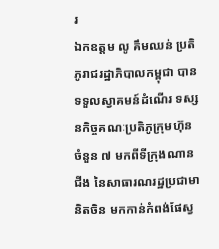រ
ឯកឧត្តម លូ គឹមឈន់ ប្រតិភូរាជរដ្ឋាភិបាលកម្ពុជា បានទទួលស្វាគមន៍ដំណើរ ទស្សនកិច្ចគណៈប្រតិភូក្រុមហ៊ុន ចំនួន ៧ មកពីទីក្រុងណានជីង នៃសាធារណរដ្ឋប្រជាមានិតចិន មកកាន់កំពង់ផែស្វ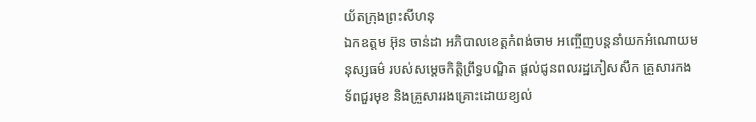យ័តក្រុងព្រះសីហនុ
ឯកឧត្តម អ៊ុន ចាន់ដា អភិបាលខេត្តកំពង់ចាម អញ្ចើញបន្តនាំយកអំណោយមនុស្សធម៌ របស់សម្តេចកិត្តិព្រឹទ្ធបណ្ឌិត ផ្តល់ជូនពលរដ្ឋភៀសសឹក គ្រួសារកងទ័ពជួរមុខ និងគ្រួសាររងគ្រោះដោយខ្យល់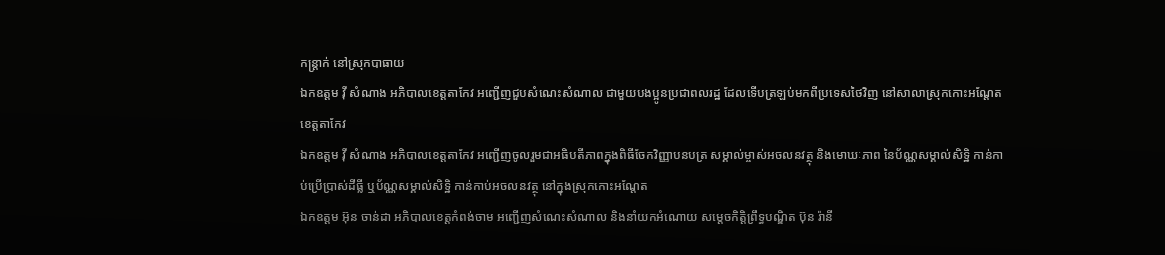កន្ត្រាក់ នៅស្រុកបាធាយ
ឯកឧត្តម វ៉ី សំណាង អភិបាលខេត្តតាកែវ អញ្ជើញជួបសំណេះសំណាល ជាមួយបងប្អូនប្រជាពលរដ្ឋ ដែលទើបត្រឡប់មកពីប្រទេសថៃវិញ នៅសាលាស្រុកកោះអណ្តែត ខេត្តតាកែវ
ឯកឧត្តម វ៉ី សំណាង អភិបាលខេត្តតាកែវ អញ្ជើញចូលរួមជាអធិបតីភាពក្នុងពិធីចែកវិញ្ញាបនបត្រ សម្គាល់ម្ចាស់អចលនវត្ថុ និងមោឃៈភាព នៃប័ណ្ណសម្គាល់សិទ្ឋិ កាន់កាប់ប្រើប្រាស់ដីធ្លី ឬប័ណ្ណសម្គាល់សិទ្ឋិ កាន់កាប់អចលនវត្ថុ នៅក្នុងស្រុកកោះអណ្តែត
ឯកឧត្តម អ៊ុន ចាន់ដា អភិបាលខេត្តកំពង់ចាម អញ្ជើញសំណេះសំណាល និងនាំយកអំណោយ សម្តេចកិត្តិព្រឹទ្ធបណ្ឌិត ប៊ុន រ៉ានី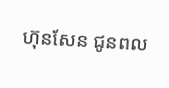ហ៊ុនសែន ជូនពល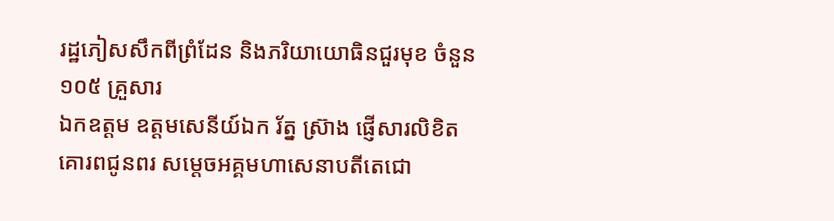រដ្ឋភៀសសឹកពីព្រំដែន និងភរិយាយោធិនជួរមុខ ចំនួន ១០៥ គ្រួសារ
ឯកឧត្តម ឧត្តមសេនីយ៍ឯក រ័ត្ន ស្រ៊ាង ផ្ញើសារលិខិតគោរពជូនពរ សម្ដេចអគ្គមហាសេនាបតីតេជោ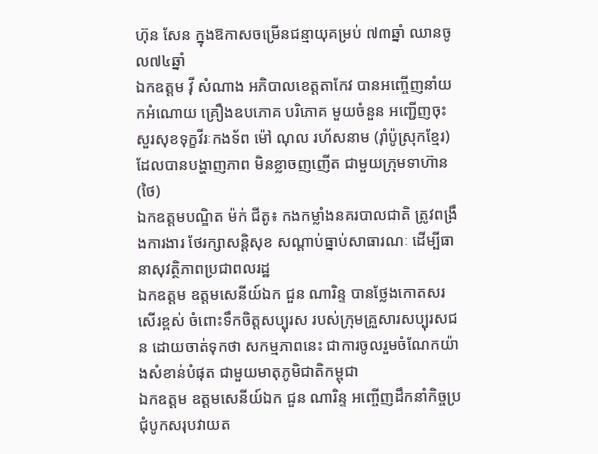ហ៊ុន សែន ក្នុងឱកាសចម្រើនជន្មាយុគម្រប់ ៧៣ឆ្នាំ ឈានចូល៧៤ឆ្នាំ
ឯកឧត្តម វ៉ី សំណាង អភិបាលខេត្តតាកែវ បានអញ្ចើញនាំយកអំណោយ គ្រឿងឧបភោគ បរិភោគ មួយចំនួន អញ្ជើញចុះសួរសុខទុក្ខវីរៈកងទ័ព ម៉ៅ ណុល រហ័សនាម (រ៉ាំប៉ូស្រុកខ្មែរ) ដែលបានបង្ហាញភាព មិនខ្លាចញញើត ជាមួយក្រុមទាហ៊ាន (ថៃ)
ឯកឧត្តមបណ្ឌិត ម៉ក់ ជីតូ៖ កងកម្លាំងនគរបាលជាតិ ត្រូវពង្រឹងការងារ ថែរក្សាសន្តិសុខ សណ្ដាប់ធ្នាប់សាធារណៈ ដើម្បីធានាសុវត្ថិភាពប្រជាពលរដ្ឋ
ឯកឧត្តម ឧត្តមសេនីយ៍ឯក ជួន ណារិន្ទ បានថ្លែងកោតសរសើរខ្ពស់ ចំពោះទឹកចិត្តសប្បុរស របស់ក្រុមគ្រួសារសប្បុរសជន ដោយចាត់ទុកថា សកម្មភាពនេះ ជាការចូលរួមចំណែកយ៉ាងសំខាន់បំផុត ជាមួយមាតុភូមិជាតិកម្ពុជា
ឯកឧត្តម ឧត្តមសេនីយ៍ឯក ជួន ណារិន្ទ អញ្ចើញដឹកនាំកិច្ចប្រជុំបូកសរុបវាយត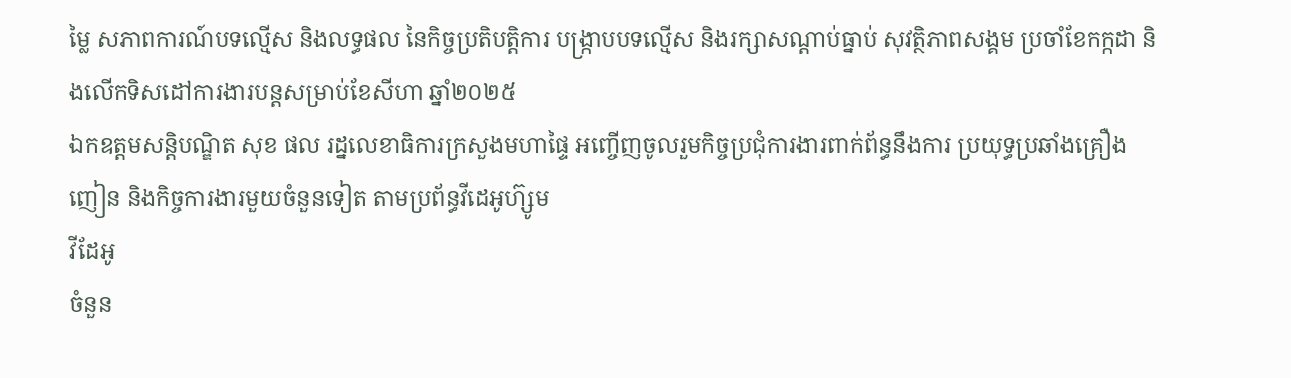ម្លៃ សភាពការណ៍បទល្មើស និងលទ្ធផល នៃកិច្ចប្រតិបត្តិការ បង្រ្កាបបទល្មើស និងរក្សាសណ្តាប់ធ្នាប់ សុវត្ថិភាពសង្គម ប្រចាំខែកក្កដា និងលើកទិសដៅការងារបន្តសម្រាប់ខែសីហា ឆ្នាំ២០២៥
ឯកឧត្ដមសន្តិបណ្ឌិត សុខ ផល រដ្នលេខាធិការក្រសួងមហាផ្ទៃ អញ្ចើញចូលរួមកិច្ចប្រជុំការងារពាក់ព័ន្ធនឹងការ ប្រយុទ្ធប្រឆាំងគ្រឿងញៀន និងកិច្ចការងារមួយចំនួនទៀត តាមប្រព័ន្ធវីដេអូហ៊្សូម
វីដែអូ
ចំនួន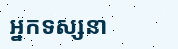អ្នកទស្សនា